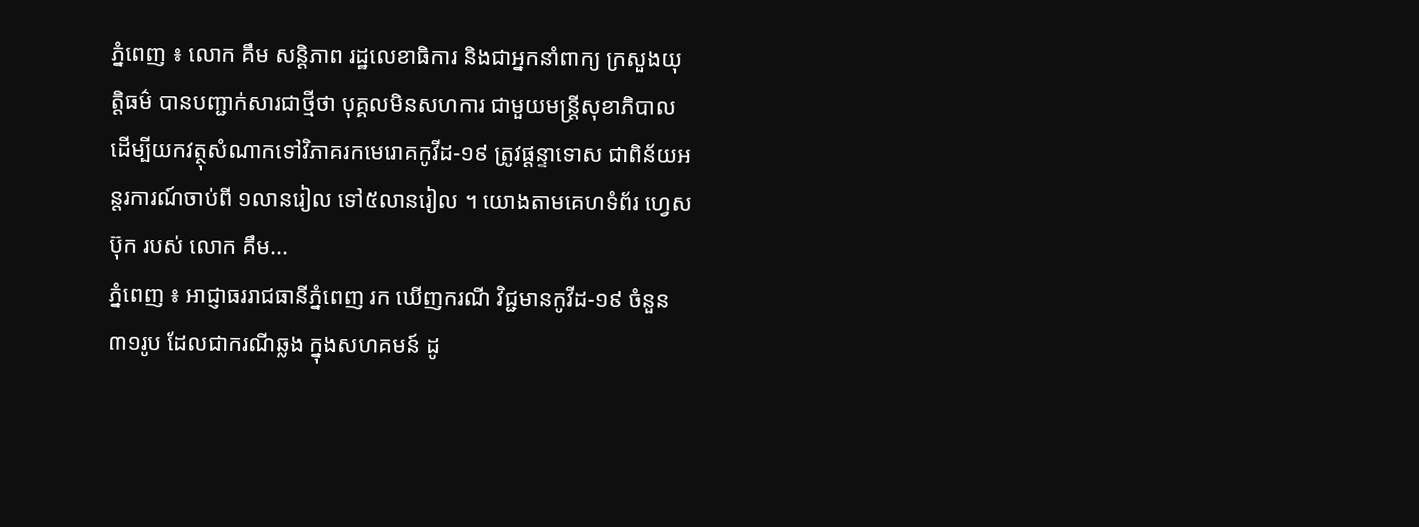ភ្នំពេញ ៖ លោក គឹម សន្ដិភាព រដ្ឋលេខាធិការ និងជាអ្នកនាំពាក្យ ក្រសួងយុត្តិធម៌ បានបញ្ជាក់សារជាថ្មីថា បុគ្គលមិនសហការ ជាមួយមន្រ្តីសុខាភិបាល ដើម្បីយកវត្ថុសំណាកទៅវិភាគរកមេរោគកូវីដ-១៩ ត្រូវផ្តន្ទាទោស ជាពិន័យអន្តរការណ៍ចាប់ពី ១លានរៀល ទៅ៥លានរៀល ។ យោងតាមគេហទំព័រ ហ្វេសប៊ុក របស់ លោក គឹម...
ភ្នំពេញ ៖ អាជ្ញាធររាជធានីភ្នំពេញ រក ឃើញករណី វិជ្ជមានកូវីដ-១៩ ចំនួន ៣១រូប ដែលជាករណីឆ្លង ក្នុងសហគមន៍ ដូ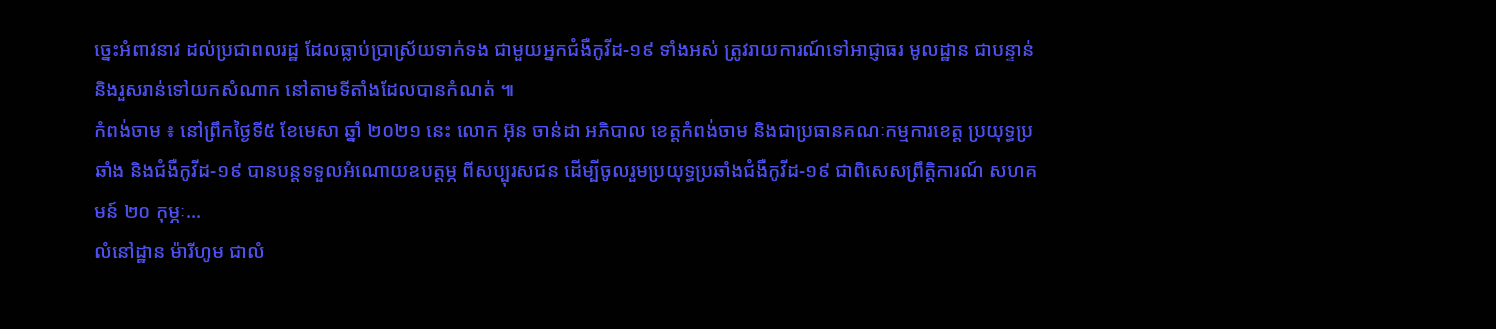ច្នេះអំពាវនាវ ដល់ប្រជាពលរដ្ឋ ដែលធ្លាប់ប្រាស្រ័យទាក់ទង ជាមួយអ្នកជំងឺកូវីដ-១៩ ទាំងអស់ ត្រូវរាយការណ៍ទៅអាជ្ញាធរ មូលដ្ឋាន ជាបន្ទាន់ និងរួសរាន់ទៅយកសំណាក នៅតាមទីតាំងដែលបានកំណត់ ៕
កំពង់ចាម ៖ នៅព្រឹកថ្ងៃទី៥ ខែមេសា ឆ្នាំ ២០២១ នេះ លោក អ៊ុន ចាន់ដា អភិបាល ខេត្តកំពង់ចាម និងជាប្រធានគណៈកម្មការខេត្ត ប្រយុទ្ធប្រឆាំង និងជំងឺកូវីដ-១៩ បានបន្តទទួលអំណោយឧបត្តម្ភ ពីសប្បុរសជន ដើម្បីចូលរួមប្រយុទ្ធប្រឆាំងជំងឺកូវីដ-១៩ ជាពិសេសព្រឹត្តិការណ៍ សហគមន៍ ២០ កុម្ភៈ...
លំនៅដ្ឋាន ម៉ារីហូម ជាលំ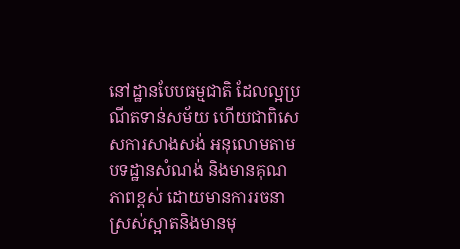នៅដ្ឋានបែបធម្មជាតិ ដែលល្អប្រណីតទាន់សម័យ ហើយជាពិសេសការសាងសង់ អនុលោមតាមបទដ្ឋានសំណង់ និងមានគុណភាពខ្ពស់ ដោយមានការរចនា ស្រស់ស្អាតនិងមានមុ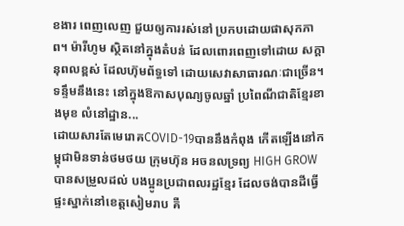ខងារ ពេញលេញ ជួយឲ្យការរស់នៅ ប្រកបដោយផាសុកភាព។ ម៉ារីហូម ស្ថិតនៅក្នុងតំបន់ ដែលពោរពេញទៅដោយ សក្តានុពលខ្ពស់ ដែលហ៊ុមព័ទ្ធទៅ ដោយសេវាសាធារណៈជាច្រើន។ ទន្ទឹមនឹងនេះ នៅក្នុងឱកាសបុណ្យចូលឆ្នាំ ប្រពៃណីជាតិខ្មែរខាងមុខ លំនៅដ្ឋាន...
ដោយសារតែមេរោគCOVID-19បាននឹងកំពុង កើតឡើងនៅកម្ពុជាមិនទាន់ថមថយ ក្រុមហ៊ុន អចនលទ្រព្យ HIGH GROW បានសម្រួលដល់ បងប្អូនប្រជាពលរដ្ឋខ្មែរ ដែលចង់បានដីធ្វើផ្ទះស្នាក់នៅខេត្តសៀមរាប គឺ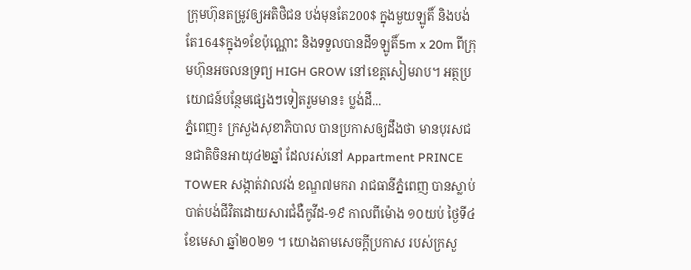ក្រុមហ៊ុនតម្រូវឲ្យអតិថិជន បង់មុនតែ200$ ក្នុងមួយឡូតិ៍ និងបង់តែ164$ក្នុង១ខែប៉ុណ្ណោះ និងទទួលបានដី១ឡូតិ៍5m x 20m ពីក្រុមហ៊ុនអចលនទ្រព្យ HIGH GROW នៅខេត្តសៀមរាប។ អត្ថប្រយោជន៍បន្ថែមផ្សេងៗទៀតរួមមាន៖ ប្លង់ដី...
ភ្នំពេញ៖ ក្រសួងសុខាភិបាល បានប្រកាសឲ្យដឹងថា មានបុរសជនជាតិចិនអាយុ៤២ឆ្នាំ ដែលរស់នៅ Appartment PRINCE TOWER សង្កាត់វាលវង់ ខណ្ឌ៧មករា រាជធានីភ្នំពេញ បានស្លាប់បាត់បង់ជីវិតដោយសារជំងឺកូវីដ-១៩ កាលពីម៉ោង ១០យប់ ថ្ងៃទី៤ ខែមេសា ឆ្នាំ២០២១ ។ យោងតាមសេចក្ដីប្រកាស របស់ក្រសួ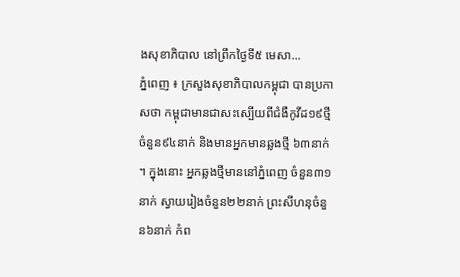ងសុខាភិបាល នៅព្រឹកថ្ងៃទី៥ មេសា...
ភ្នំពេញ ៖ ក្រសួងសុខាភិបាលកម្ពុជា បានប្រកាសថា កម្ពុជាមានជាសះស្បើយពីជំងឺកូវីដ១៩ថ្មី ចំនួន៩៤នាក់ និងមានអ្នកមានឆ្លងថ្មី ៦៣នាក់ ។ ក្នុងនោះ អ្នកឆ្លងថ្មីមាននៅភ្នំពេញ ចំនួន៣១នាក់ ស្វាយរៀងចំនួន២២នាក់ ព្រះសីហនុចំនួន៦នាក់ កំព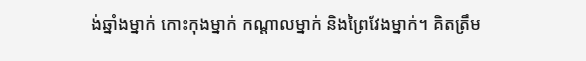ង់ឆ្នាំងម្នាក់ កោះកុងម្នាក់ កណ្តាលម្នាក់ និងព្រៃវែងម្នាក់។ គិតត្រឹម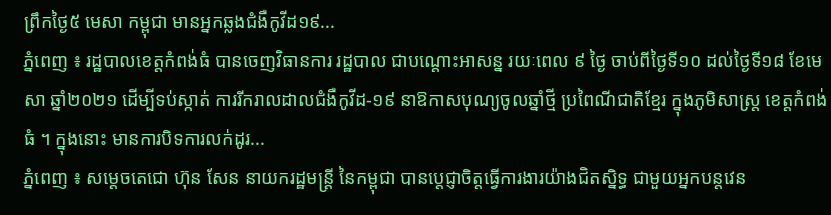ព្រឹកថ្ងៃ៥ មេសា កម្ពុជា មានអ្នកឆ្លងជំងឺកូវីដ១៩...
ភ្នំពេញ ៖ រដ្ឋបាលខេត្តកំពង់ធំ បានចេញវិធានការ រដ្ឋបាល ជាបណ្តោះអាសន្ន រយៈពេល ៩ ថ្ងៃ ចាប់ពីថ្ងៃទី១០ ដល់ថ្ងៃទី១៨ ខែមេសា ឆ្នាំ២០២១ ដើម្បីទប់ស្កាត់ ការរីករាលដាលជំងឺកូវីដ-១៩ នាឱកាសបុណ្យចូលឆ្នាំថ្មី ប្រពៃណីជាតិខ្មែរ ក្នុងភូមិសាស្ត្រ ខេត្តកំពង់ធំ ។ ក្នុងនោះ មានការបិទការលក់ដូរ...
ភ្នំពេញ ៖ សម្ដេចតេជោ ហ៊ុន សែន នាយករដ្ឋមន្ដ្រី នៃកម្ពុជា បានប្ដេជ្ញាចិត្តធ្វើការងារយ៉ាងជិតស្និទ្ធ ជាមួយអ្នកបន្ដវេន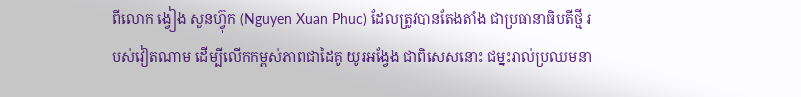ពីលោក ង្វៀង សួនហ៊្វុក (Nguyen Xuan Phuc) ដែលត្រូវបានតែងតាំង ជាប្រធានាធិបតីថ្មី របស់វៀតណាម ដើម្បីលើកកម្ពស់ភាពជាដៃគូ យូរអង្វែង ជាពិសេសនោះ ជម្នះរាល់ប្រឈមនា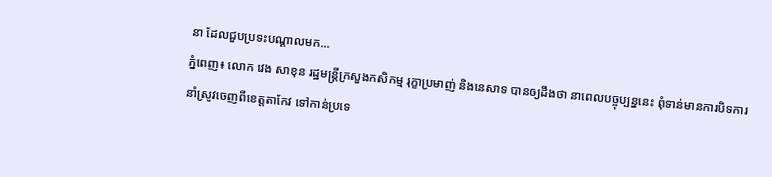នា ដែលជួបប្រទះបណ្ដាលមក...
ភ្នំពេញ៖ លោក វេង សាខុន រដ្ឋមន្រ្តីក្រសួងកសិកម្ម រុក្ខាប្រមាញ់ និងនេសាទ បានឲ្យដឹងថា នាពេលបច្ចុប្បន្ននេះ ពុំទាន់មានការបិទការ នាំស្រូវចេញពីខេត្តតាកែវ ទៅកាន់ប្រទេ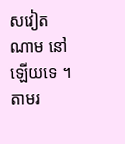សវៀតណាម នៅឡើយទេ ។ តាមរ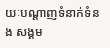យៈបណ្ដាញទំនាក់ទំនង សង្គម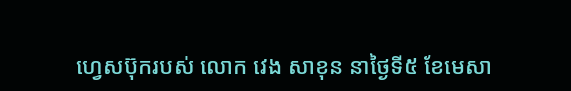ហ្វេសប៊ុករបស់ លោក វេង សាខុន នាថ្ងៃទី៥ ខែមេសា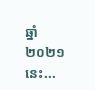ឆ្នាំ២០២១នេះ...